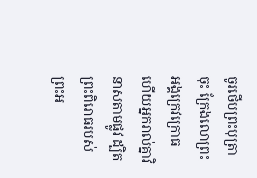ចូរថើបព្រះបុត្រាចុះ ក្រែងលោព្រះអង្គក្រេវក្រោធ ហើយអ្នករាល់គ្នាវិនាសតាមផ្លូវ ដ្បិតព្រះពិរោធរបស់ព្រះអ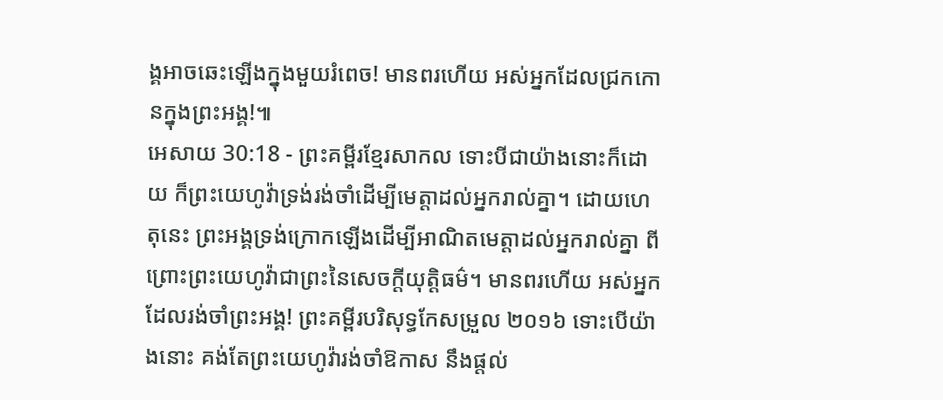ង្គអាចឆេះឡើងក្នុងមួយរំពេច! មានពរហើយ អស់អ្នកដែលជ្រកកោនក្នុងព្រះអង្គ!៕
អេសាយ 30:18 - ព្រះគម្ពីរខ្មែរសាកល ទោះបីជាយ៉ាងនោះក៏ដោយ ក៏ព្រះយេហូវ៉ាទ្រង់រង់ចាំដើម្បីមេត្តាដល់អ្នករាល់គ្នា។ ដោយហេតុនេះ ព្រះអង្គទ្រង់ក្រោកឡើងដើម្បីអាណិតមេត្តាដល់អ្នករាល់គ្នា ពីព្រោះព្រះយេហូវ៉ាជាព្រះនៃសេចក្ដីយុត្តិធម៌។ មានពរហើយ អស់អ្នកដែលរង់ចាំព្រះអង្គ! ព្រះគម្ពីរបរិសុទ្ធកែសម្រួល ២០១៦ ទោះបើយ៉ាងនោះ គង់តែព្រះយេហូវ៉ារង់ចាំឱកាស នឹងផ្តល់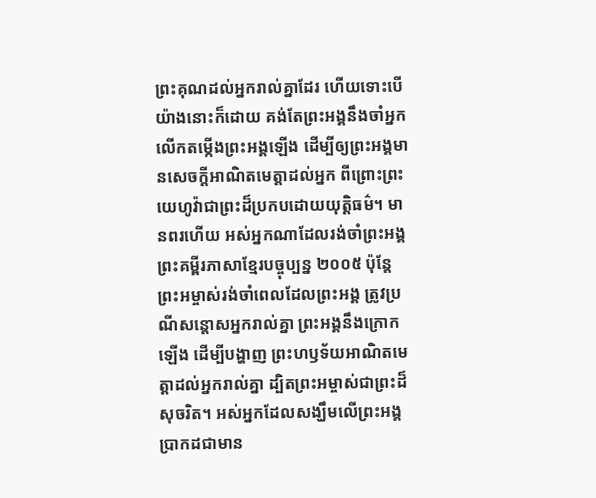ព្រះគុណដល់អ្នករាល់គ្នាដែរ ហើយទោះបើយ៉ាងនោះក៏ដោយ គង់តែព្រះអង្គនឹងចាំអ្នកលើកតម្កើងព្រះអង្គឡើង ដើម្បីឲ្យព្រះអង្គមានសេចក្ដីអាណិតមេត្តាដល់អ្នក ពីព្រោះព្រះយេហូវ៉ាជាព្រះដ៏ប្រកបដោយយុត្តិធម៌។ មានពរហើយ អស់អ្នកណាដែលរង់ចាំព្រះអង្គ ព្រះគម្ពីរភាសាខ្មែរបច្ចុប្បន្ន ២០០៥ ប៉ុន្តែ ព្រះអម្ចាស់រង់ចាំពេលដែលព្រះអង្គ ត្រូវប្រណីសន្ដោសអ្នករាល់គ្នា ព្រះអង្គនឹងក្រោកឡើង ដើម្បីបង្ហាញ ព្រះហឫទ័យអាណិតមេត្តាដល់អ្នករាល់គ្នា ដ្បិតព្រះអម្ចាស់ជាព្រះដ៏សុចរិត។ អស់អ្នកដែលសង្ឃឹមលើព្រះអង្គ ប្រាកដជាមាន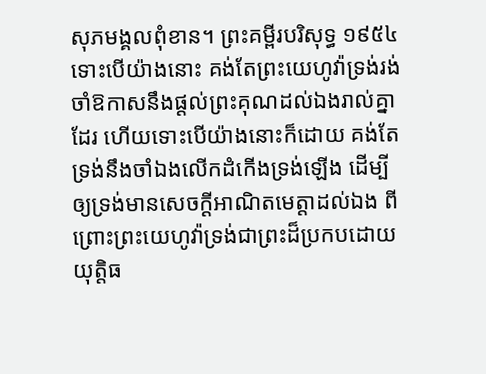សុភមង្គលពុំខាន។ ព្រះគម្ពីរបរិសុទ្ធ ១៩៥៤ ទោះបើយ៉ាងនោះ គង់តែព្រះយេហូវ៉ាទ្រង់រង់ចាំឱកាសនឹងផ្តល់ព្រះគុណដល់ឯងរាល់គ្នាដែរ ហើយទោះបើយ៉ាងនោះក៏ដោយ គង់តែទ្រង់នឹងចាំឯងលើកដំកើងទ្រង់ឡើង ដើម្បីឲ្យទ្រង់មានសេចក្ដីអាណិតមេត្តាដល់ឯង ពីព្រោះព្រះយេហូវ៉ាទ្រង់ជាព្រះដ៏ប្រកបដោយយុត្តិធ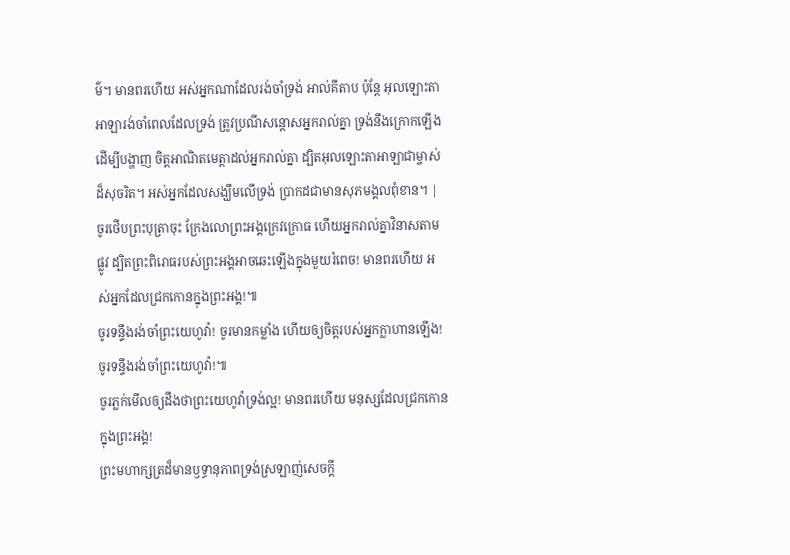ម៌។ មានពរហើយ អស់អ្នកណាដែលរង់ចាំទ្រង់ អាល់គីតាប ប៉ុន្តែ អុលឡោះតាអាឡារង់ចាំពេលដែលទ្រង់ ត្រូវប្រណីសន្ដោសអ្នករាល់គ្នា ទ្រង់នឹងក្រោកឡើង ដើម្បីបង្ហាញ ចិត្តអាណិតមេត្តាដល់អ្នករាល់គ្នា ដ្បិតអុលឡោះតាអាឡាជាម្ចាស់ដ៏សុចរិត។ អស់អ្នកដែលសង្ឃឹមលើទ្រង់ ប្រាកដជាមានសុភមង្គលពុំខាន។ |
ចូរថើបព្រះបុត្រាចុះ ក្រែងលោព្រះអង្គក្រេវក្រោធ ហើយអ្នករាល់គ្នាវិនាសតាមផ្លូវ ដ្បិតព្រះពិរោធរបស់ព្រះអង្គអាចឆេះឡើងក្នុងមួយរំពេច! មានពរហើយ អស់អ្នកដែលជ្រកកោនក្នុងព្រះអង្គ!៕
ចូរទន្ទឹងរង់ចាំព្រះយេហូវ៉ា! ចូរមានកម្លាំង ហើយឲ្យចិត្តរបស់អ្នកក្លាហានឡើង! ចូរទន្ទឹងរង់ចាំព្រះយេហូវ៉ា!៕
ចូរភ្លក់មើលឲ្យដឹងថាព្រះយេហូវ៉ាទ្រង់ល្អ! មានពរហើយ មនុស្សដែលជ្រកកោនក្នុងព្រះអង្គ!
ព្រះមហាក្សត្រដ៏មានឫទ្ធានុភាពទ្រង់ស្រឡាញ់សេចក្ដី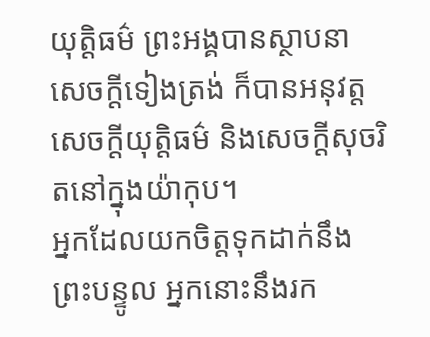យុត្តិធម៌ ព្រះអង្គបានស្ថាបនាសេចក្ដីទៀងត្រង់ ក៏បានអនុវត្តសេចក្ដីយុត្តិធម៌ និងសេចក្ដីសុចរិតនៅក្នុងយ៉ាកុប។
អ្នកដែលយកចិត្តទុកដាក់នឹងព្រះបន្ទូល អ្នកនោះនឹងរក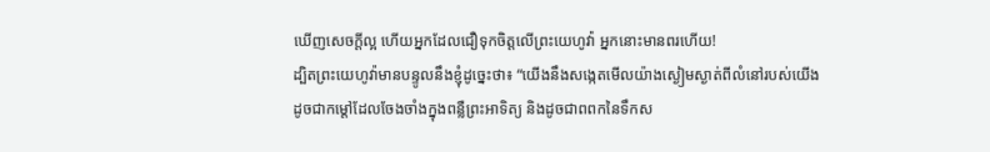ឃើញសេចក្ដីល្អ ហើយអ្នកដែលជឿទុកចិត្តលើព្រះយេហូវ៉ា អ្នកនោះមានពរហើយ!
ដ្បិតព្រះយេហូវ៉ាមានបន្ទូលនឹងខ្ញុំដូច្នេះថា៖ “យើងនឹងសង្កេតមើលយ៉ាងស្ងៀមស្ងាត់ពីលំនៅរបស់យើង ដូចជាកម្ដៅដែលចែងចាំងក្នុងពន្លឺព្រះអាទិត្យ និងដូចជាពពកនៃទឹកស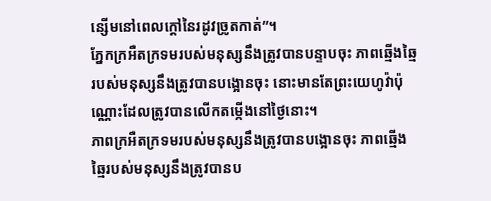ន្សើមនៅពេលក្ដៅនៃរដូវច្រូតកាត់”។
ភ្នែកក្រអឺតក្រទមរបស់មនុស្សនឹងត្រូវបានបន្ទាបចុះ ភាពឆ្មើងឆ្មៃរបស់មនុស្សនឹងត្រូវបានបង្អោនចុះ នោះមានតែព្រះយេហូវ៉ាប៉ុណ្ណោះដែលត្រូវបានលើកតម្កើងនៅថ្ងៃនោះ។
ភាពក្រអឺតក្រទមរបស់មនុស្សនឹងត្រូវបានបង្អោនចុះ ភាពឆ្មើងឆ្មៃរបស់មនុស្សនឹងត្រូវបានប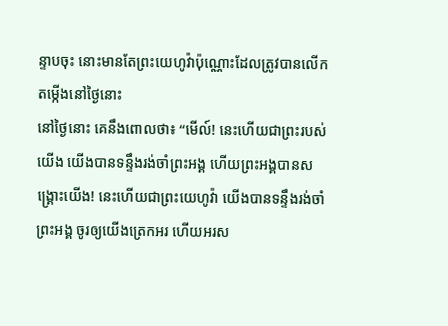ន្ទាបចុះ នោះមានតែព្រះយេហូវ៉ាប៉ុណ្ណោះដែលត្រូវបានលើកតម្កើងនៅថ្ងៃនោះ
នៅថ្ងៃនោះ គេនឹងពោលថា៖ “មើល៍! នេះហើយជាព្រះរបស់យើង យើងបានទន្ទឹងរង់ចាំព្រះអង្គ ហើយព្រះអង្គបានសង្គ្រោះយើង! នេះហើយជាព្រះយេហូវ៉ា យើងបានទន្ទឹងរង់ចាំព្រះអង្គ ចូរឲ្យយើងត្រេកអរ ហើយអរស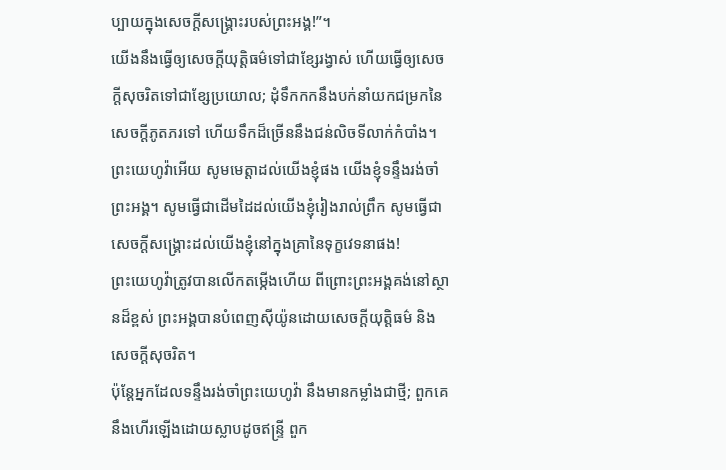ប្បាយក្នុងសេចក្ដីសង្គ្រោះរបស់ព្រះអង្គ!”។
យើងនឹងធ្វើឲ្យសេចក្ដីយុត្តិធម៌ទៅជាខ្សែរង្វាស់ ហើយធ្វើឲ្យសេចក្ដីសុចរិតទៅជាខ្សែប្រយោល; ដុំទឹកកកនឹងបក់នាំយកជម្រកនៃសេចក្ដីភូតភរទៅ ហើយទឹកដ៏ច្រើននឹងជន់លិចទីលាក់កំបាំង។
ព្រះយេហូវ៉ាអើយ សូមមេត្តាដល់យើងខ្ញុំផង យើងខ្ញុំទន្ទឹងរង់ចាំព្រះអង្គ។ សូមធ្វើជាដើមដៃដល់យើងខ្ញុំរៀងរាល់ព្រឹក សូមធ្វើជាសេចក្ដីសង្គ្រោះដល់យើងខ្ញុំនៅក្នុងគ្រានៃទុក្ខវេទនាផង!
ព្រះយេហូវ៉ាត្រូវបានលើកតម្កើងហើយ ពីព្រោះព្រះអង្គគង់នៅស្ថានដ៏ខ្ពស់ ព្រះអង្គបានបំពេញស៊ីយ៉ូនដោយសេចក្ដីយុត្តិធម៌ និងសេចក្ដីសុចរិត។
ប៉ុន្តែអ្នកដែលទន្ទឹងរង់ចាំព្រះយេហូវ៉ា នឹងមានកម្លាំងជាថ្មី; ពួកគេនឹងហើរឡើងដោយស្លាបដូចឥន្ទ្រី ពួក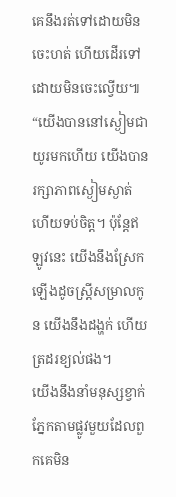គេនឹងរត់ទៅដោយមិនចេះហត់ ហើយដើរទៅដោយមិនចេះល្វើយ៕
“យើងបាននៅស្ងៀមជាយូរមកហើយ យើងបានរក្សាភាពស្ងៀមស្ងាត់ ហើយទប់ចិត្ត។ ប៉ុន្តែឥឡូវនេះ យើងនឹងស្រែកឡើងដូចស្ត្រីសម្រាលកូន យើងនឹងដង្ហក់ ហើយត្រដរខ្យល់ផង។
យើងនឹងនាំមនុស្សខ្វាក់ភ្នែកតាមផ្លូវមួយដែលពួកគេមិន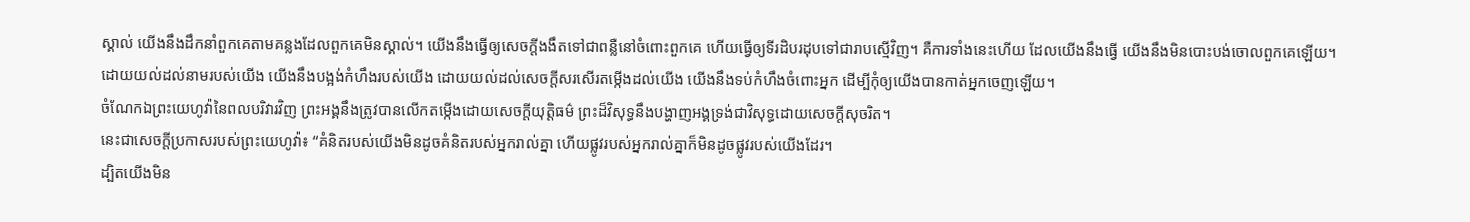ស្គាល់ យើងនឹងដឹកនាំពួកគេតាមគន្លងដែលពួកគេមិនស្គាល់។ យើងនឹងធ្វើឲ្យសេចក្ដីងងឹតទៅជាពន្លឺនៅចំពោះពួកគេ ហើយធ្វើឲ្យទីរដិបរដុបទៅជារាបស្មើវិញ។ គឺការទាំងនេះហើយ ដែលយើងនឹងធ្វើ យើងនឹងមិនបោះបង់ចោលពួកគេឡើយ។
ដោយយល់ដល់នាមរបស់យើង យើងនឹងបង្អង់កំហឹងរបស់យើង ដោយយល់ដល់សេចក្ដីសរសើរតម្កើងដល់យើង យើងនឹងទប់កំហឹងចំពោះអ្នក ដើម្បីកុំឲ្យយើងបានកាត់អ្នកចេញឡើយ។
ចំណែកឯព្រះយេហូវ៉ានៃពលបរិវារវិញ ព្រះអង្គនឹងត្រូវបានលើកតម្កើងដោយសេចក្ដីយុត្តិធម៌ ព្រះដ៏វិសុទ្ធនឹងបង្ហាញអង្គទ្រង់ជាវិសុទ្ធដោយសេចក្ដីសុចរិត។
នេះជាសេចក្ដីប្រកាសរបស់ព្រះយេហូវ៉ា៖ “គំនិតរបស់យើងមិនដូចគំនិតរបស់អ្នករាល់គ្នា ហើយផ្លូវរបស់អ្នករាល់គ្នាក៏មិនដូចផ្លូវរបស់យើងដែរ។
ដ្បិតយើងមិន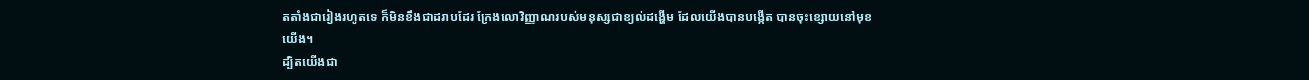តតាំងជារៀងរហូតទេ ក៏មិនខឹងជាដរាបដែរ ក្រែងលោវិញ្ញាណរបស់មនុស្សជាខ្យល់ដង្ហើម ដែលយើងបានបង្កើត បានចុះខ្សោយនៅមុខយើង។
ដ្បិតយើងជា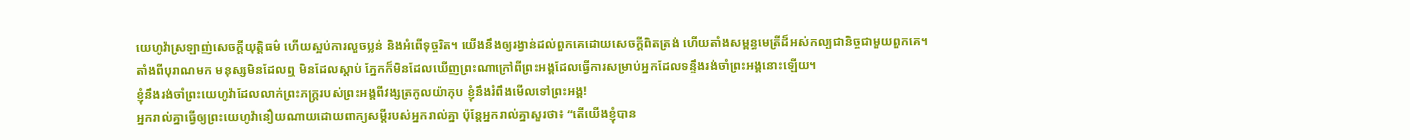យេហូវ៉ាស្រឡាញ់សេចក្ដីយុត្តិធម៌ ហើយស្អប់ការលួចប្លន់ និងអំពើទុច្ចរិត។ យើងនឹងឲ្យរង្វាន់ដល់ពួកគេដោយសេចក្ដីពិតត្រង់ ហើយតាំងសម្ពន្ធមេត្រីដ៏អស់កល្បជានិច្ចជាមួយពួកគេ។
តាំងពីបុរាណមក មនុស្សមិនដែលឮ មិនដែលស្ដាប់ ភ្នែកក៏មិនដែលឃើញព្រះណាក្រៅពីព្រះអង្គដែលធ្វើការសម្រាប់អ្នកដែលទន្ទឹងរង់ចាំព្រះអង្គនោះឡើយ។
ខ្ញុំនឹងរង់ចាំព្រះយេហូវ៉ាដែលលាក់ព្រះភក្ត្ររបស់ព្រះអង្គពីវង្សត្រកូលយ៉ាកុប ខ្ញុំនឹងរំពឹងមើលទៅព្រះអង្គ!
អ្នករាល់គ្នាធ្វើឲ្យព្រះយេហូវ៉ានឿយណាយដោយពាក្យសម្ដីរបស់អ្នករាល់គ្នា ប៉ុន្តែអ្នករាល់គ្នាសួរថា៖ “តើយើងខ្ញុំបាន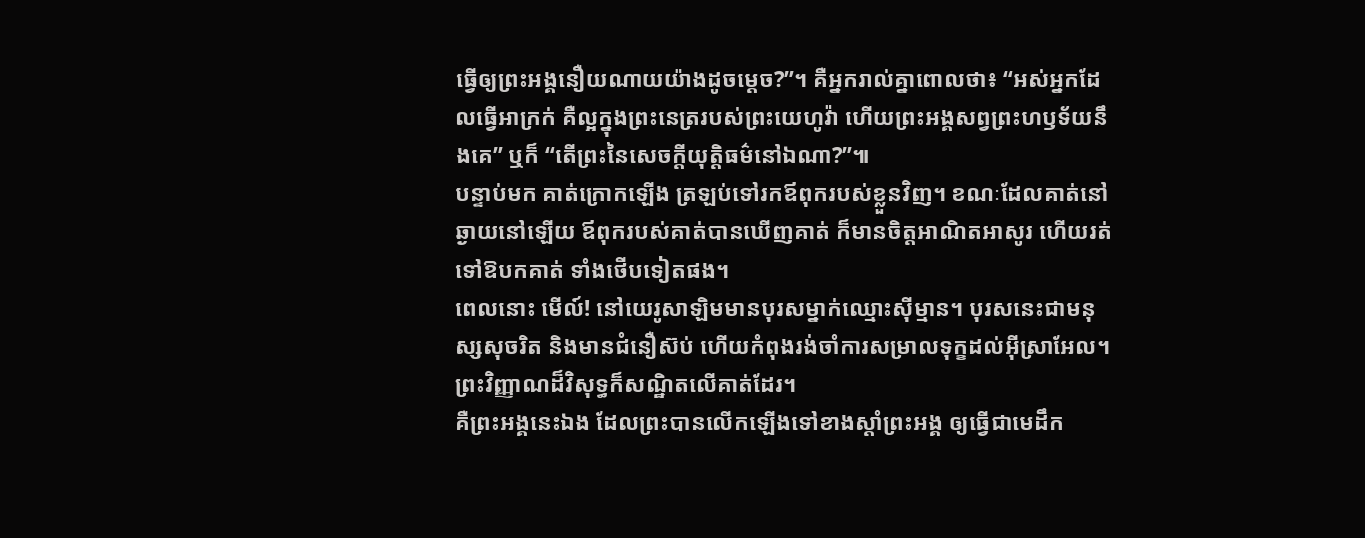ធ្វើឲ្យព្រះអង្គនឿយណាយយ៉ាងដូចម្ដេច?”។ គឺអ្នករាល់គ្នាពោលថា៖ “អស់អ្នកដែលធ្វើអាក្រក់ គឺល្អក្នុងព្រះនេត្ររបស់ព្រះយេហូវ៉ា ហើយព្រះអង្គសព្វព្រះហឫទ័យនឹងគេ” ឬក៏ “តើព្រះនៃសេចក្ដីយុត្តិធម៌នៅឯណា?”៕
បន្ទាប់មក គាត់ក្រោកឡើង ត្រឡប់ទៅរកឪពុករបស់ខ្លួនវិញ។ ខណៈដែលគាត់នៅឆ្ងាយនៅឡើយ ឪពុករបស់គាត់បានឃើញគាត់ ក៏មានចិត្តអាណិតអាសូរ ហើយរត់ទៅឱបកគាត់ ទាំងថើបទៀតផង។
ពេលនោះ មើល៍! នៅយេរូសាឡិមមានបុរសម្នាក់ឈ្មោះស៊ីម្មាន។ បុរសនេះជាមនុស្សសុចរិត និងមានជំនឿស៊ប់ ហើយកំពុងរង់ចាំការសម្រាលទុក្ខដល់អ៊ីស្រាអែល។ ព្រះវិញ្ញាណដ៏វិសុទ្ធក៏សណ្ឋិតលើគាត់ដែរ។
គឺព្រះអង្គនេះឯង ដែលព្រះបានលើកឡើងទៅខាងស្ដាំព្រះអង្គ ឲ្យធ្វើជាមេដឹក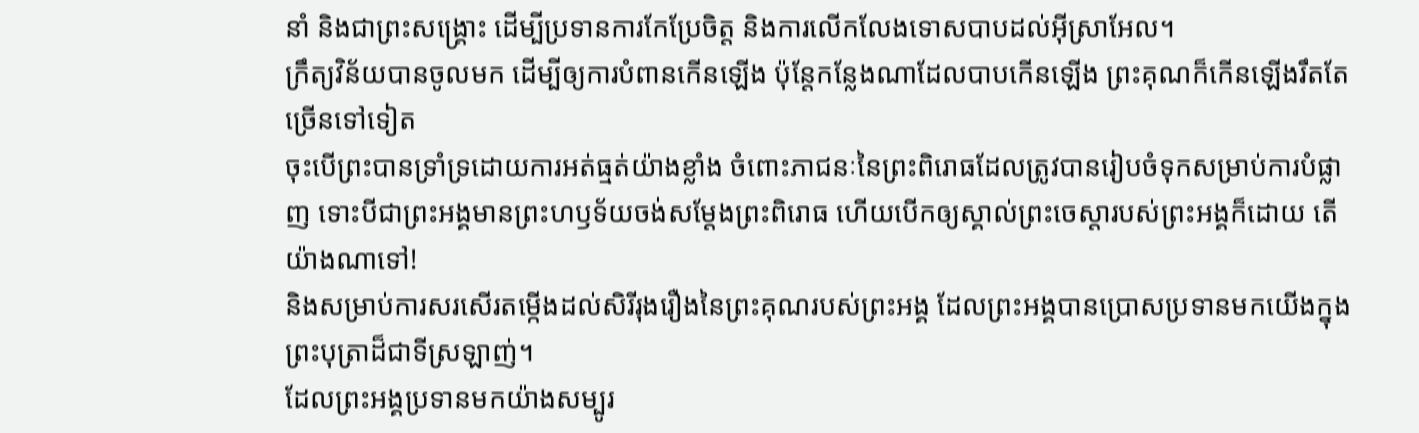នាំ និងជាព្រះសង្គ្រោះ ដើម្បីប្រទានការកែប្រែចិត្ត និងការលើកលែងទោសបាបដល់អ៊ីស្រាអែល។
ក្រឹត្យវិន័យបានចូលមក ដើម្បីឲ្យការបំពានកើនឡើង ប៉ុន្តែកន្លែងណាដែលបាបកើនឡើង ព្រះគុណក៏កើនឡើងរឹតតែច្រើនទៅទៀត
ចុះបើព្រះបានទ្រាំទ្រដោយការអត់ធ្មត់យ៉ាងខ្លាំង ចំពោះភាជនៈនៃព្រះពិរោធដែលត្រូវបានរៀបចំទុកសម្រាប់ការបំផ្លាញ ទោះបីជាព្រះអង្គមានព្រះហឫទ័យចង់សម្ដែងព្រះពិរោធ ហើយបើកឲ្យស្គាល់ព្រះចេស្ដារបស់ព្រះអង្គក៏ដោយ តើយ៉ាងណាទៅ!
និងសម្រាប់ការសរសើរតម្កើងដល់សិរីរុងរឿងនៃព្រះគុណរបស់ព្រះអង្គ ដែលព្រះអង្គបានប្រោសប្រទានមកយើងក្នុងព្រះបុត្រាដ៏ជាទីស្រឡាញ់។
ដែលព្រះអង្គប្រទានមកយ៉ាងសម្បូរ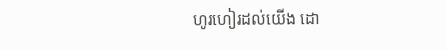ហូរហៀរដល់យើង ដោ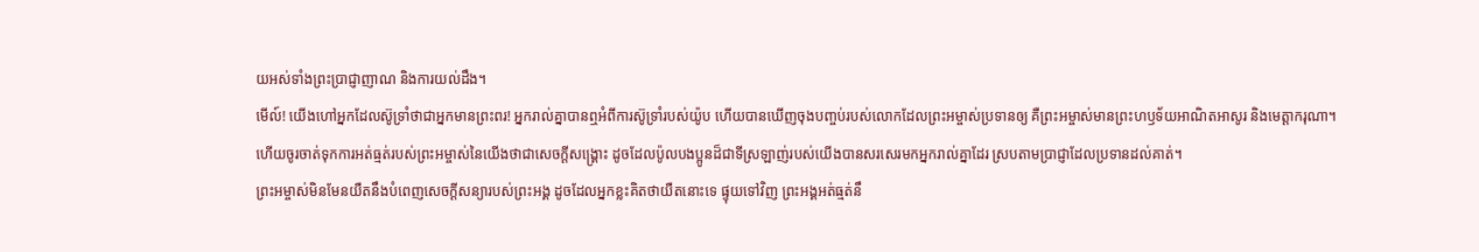យអស់ទាំងព្រះប្រាជ្ញាញាណ និងការយល់ដឹង។
មើល៍! យើងហៅអ្នកដែលស៊ូទ្រាំថាជាអ្នកមានព្រះពរ! អ្នករាល់គ្នាបានឮអំពីការស៊ូទ្រាំរបស់យ៉ូប ហើយបានឃើញចុងបញ្ចប់របស់លោកដែលព្រះអម្ចាស់ប្រទានឲ្យ គឺព្រះអម្ចាស់មានព្រះហឫទ័យអាណិតអាសូរ និងមេត្តាករុណា។
ហើយចូរចាត់ទុកការអត់ធ្មត់របស់ព្រះអម្ចាស់នៃយើងថាជាសេចក្ដីសង្គ្រោះ ដូចដែលប៉ូលបងប្អូនដ៏ជាទីស្រឡាញ់របស់យើងបានសរសេរមកអ្នករាល់គ្នាដែរ ស្របតាមប្រាជ្ញាដែលប្រទានដល់គាត់។
ព្រះអម្ចាស់មិនមែនយឺតនឹងបំពេញសេចក្ដីសន្យារបស់ព្រះអង្គ ដូចដែលអ្នកខ្លះគិតថាយឺតនោះទេ ផ្ទុយទៅវិញ ព្រះអង្គអត់ធ្មត់នឹ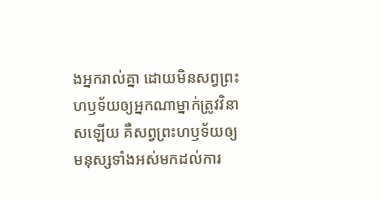ងអ្នករាល់គ្នា ដោយមិនសព្វព្រះហឫទ័យឲ្យអ្នកណាម្នាក់ត្រូវវិនាសឡើយ គឺសព្វព្រះហឫទ័យឲ្យមនុស្សទាំងអស់មកដល់ការ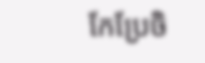កែប្រែចិ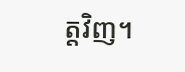ត្តវិញ។